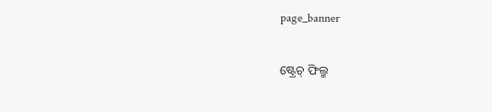page_banner

ଷ୍ଟ୍ରେଚ୍ ଫିଲ୍ମ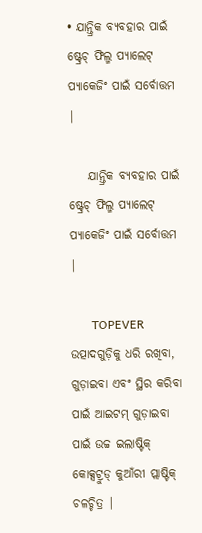• ଯାନ୍ତ୍ରିକ ବ୍ୟବହାର ପାଇଁ ଷ୍ଟ୍ରେଚ୍ ଫିଲ୍ମ ପ୍ୟାଲେଟ୍ ପ୍ୟାକେଜିଂ ପାଇଁ ସର୍ବୋତ୍ତମ |

    ଯାନ୍ତ୍ରିକ ବ୍ୟବହାର ପାଇଁ ଷ୍ଟ୍ରେଚ୍ ଫିଲ୍ମ ପ୍ୟାଲେଟ୍ ପ୍ୟାକେଜିଂ ପାଇଁ ସର୍ବୋତ୍ତମ |

       TOPEVER ଉତ୍ପାଦଗୁଡ଼ିକୁ ଧରି ରଖିବା, ଗୁଡ଼ାଇବା ଏବଂ ସ୍ଥିର କରିବା ପାଇଁ ଆଇଟମ୍ ଗୁଡ଼ାଇବା ପାଇଁ ଉଚ୍ଚ ଇଲାଷ୍ଟିକ୍ କୋକ୍ସଟ୍ରୁଡ୍ କୁଆଁରୀ ପ୍ଲାଷ୍ଟିକ୍ ଚଳଚ୍ଚିତ୍ର |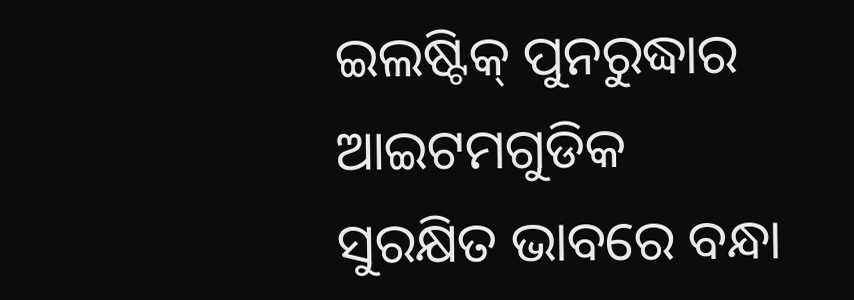ଇଲଷ୍ଟିକ୍ ପୁନରୁଦ୍ଧାର ଆଇଟମଗୁଡିକ ସୁରକ୍ଷିତ ଭାବରେ ବନ୍ଧା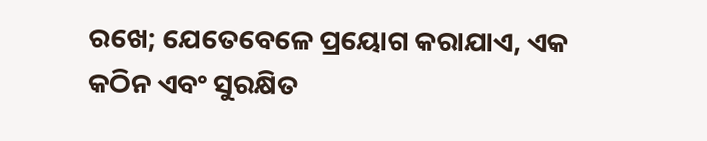ରଖେ; ଯେତେବେଳେ ପ୍ରୟୋଗ କରାଯାଏ, ଏକ କଠିନ ଏବଂ ସୁରକ୍ଷିତ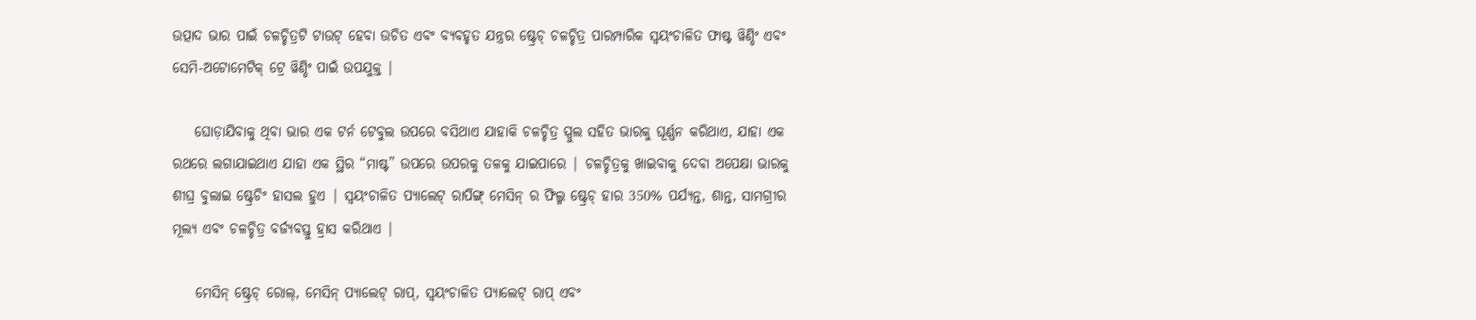ଉତ୍ପାଦ ଭାର ପାଇଁ ଚଳଚ୍ଚିତ୍ରଟି ଟାଉଟ୍ ହେବା ଉଚିତ ଏବଂ ବ୍ୟବହୃତ ଯନ୍ତ୍ରର ଷ୍ଟ୍ରେଚ୍ ଚଳଚ୍ଚିତ୍ର ପାରମ୍ପାରିକ ସ୍ୱୟଂଚାଳିତ ଫାଷ୍ଟ ୱିଣ୍ଡିଂ ଏବଂ ସେମି-ଅଟୋମେଟିକ୍ ଟ୍ରେ ୱିଣ୍ଡିଂ ପାଇଁ ଉପଯୁକ୍ତ |

    ଘୋଡ଼ାଯିବାକୁ ଥିବା ଭାର ଏକ ଟର୍ନ ଟେବୁଲ ଉପରେ ବସିଥାଏ ଯାହାକି ଚଳଚ୍ଚିତ୍ର ସ୍ପୁଲ ସହିତ ଭାରକୁ ଘୂର୍ଣ୍ଣନ କରିଥାଏ, ଯାହା ଏକ ରଥରେ ଲଗାଯାଇଥାଏ ଯାହା ଏକ ସ୍ଥିର “ମାଷ୍ଟ” ଉପରେ ଉପରକୁ ତଳକୁ ଯାଇପାରେ | ଚଳଚ୍ଚିତ୍ରକୁ ଖାଇବାକୁ ଦେବା ଅପେକ୍ଷା ଭାରକୁ ଶୀଘ୍ର ବୁଲାଇ ଷ୍ଟ୍ରେଚିଂ ହାସଲ ହୁଏ | ସ୍ୱୟଂଚାଳିତ ପ୍ୟାଲେଟ୍ ରାପିଙ୍ଗ୍ ମେସିନ୍ ର ଫିଲ୍ମ ଷ୍ଟ୍ରେଚ୍ ହାର 350% ପର୍ଯ୍ୟନ୍ତ, ଶାନ୍ତ, ସାମଗ୍ରୀର ମୂଲ୍ୟ ଏବଂ ଚଳଚ୍ଚିତ୍ର ବର୍ଜ୍ୟବସ୍ତୁ ହ୍ରାସ କରିଥାଏ |

    ମେସିନ୍ ଷ୍ଟ୍ରେଚ୍ ରୋଲ୍, ମେସିନ୍ ପ୍ୟାଲେଟ୍ ରାପ୍, ସ୍ୱୟଂଚାଳିତ ପ୍ୟାଲେଟ୍ ରାପ୍ ଏବଂ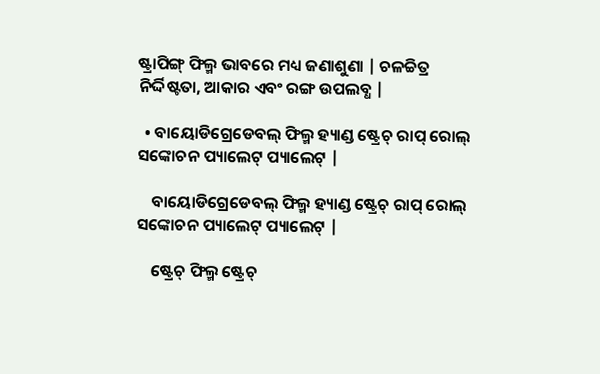ଷ୍ଟ୍ରାପିଙ୍ଗ୍ ଫିଲ୍ମ ଭାବରେ ମଧ୍ୟ ଜଣାଶୁଣା | ଚଳଚ୍ଚିତ୍ର ନିର୍ଦ୍ଦିଷ୍ଟତା, ଆକାର ଏବଂ ରଙ୍ଗ ଉପଲବ୍ଧ |

  • ବାୟୋଡିଗ୍ରେଡେବଲ୍ ଫିଲ୍ମ ହ୍ୟାଣ୍ଡ ଷ୍ଟ୍ରେଚ୍ ରାପ୍ ରୋଲ୍ ସଙ୍କୋଚନ ପ୍ୟାଲେଟ୍ ପ୍ୟାଲେଟ୍ |

    ବାୟୋଡିଗ୍ରେଡେବଲ୍ ଫିଲ୍ମ ହ୍ୟାଣ୍ଡ ଷ୍ଟ୍ରେଚ୍ ରାପ୍ ରୋଲ୍ ସଙ୍କୋଚନ ପ୍ୟାଲେଟ୍ ପ୍ୟାଲେଟ୍ |

    ଷ୍ଟ୍ରେଚ୍ ଫିଲ୍ମ ଷ୍ଟ୍ରେଚ୍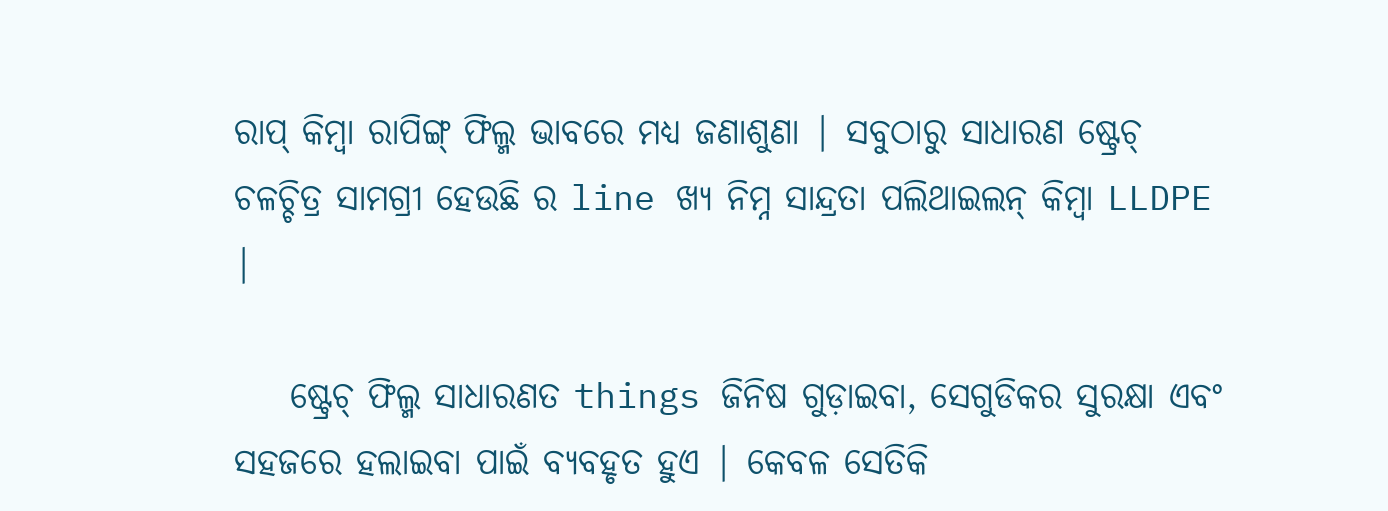ରାପ୍ କିମ୍ବା ରାପିଙ୍ଗ୍ ଫିଲ୍ମ ଭାବରେ ମଧ୍ୟ ଜଣାଶୁଣା | ସବୁଠାରୁ ସାଧାରଣ ଷ୍ଟ୍ରେଚ୍ ଚଳଚ୍ଚିତ୍ର ସାମଗ୍ରୀ ହେଉଛି ର line ଖ୍ୟ ନିମ୍ନ ସାନ୍ଦ୍ରତା ପଲିଥାଇଲନ୍ କିମ୍ବା LLDPE |

    ଷ୍ଟ୍ରେଚ୍ ଫିଲ୍ମ ସାଧାରଣତ things ଜିନିଷ ଗୁଡ଼ାଇବା, ସେଗୁଡିକର ସୁରକ୍ଷା ଏବଂ ସହଜରେ ହଲାଇବା ପାଇଁ ବ୍ୟବହୃତ ହୁଏ | କେବଳ ସେତିକି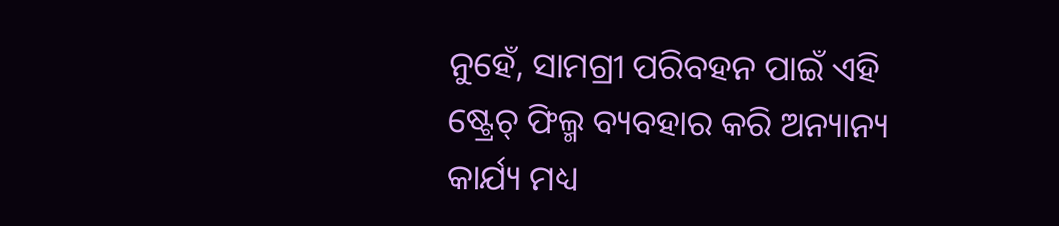ନୁହେଁ, ସାମଗ୍ରୀ ପରିବହନ ପାଇଁ ଏହି ଷ୍ଟ୍ରେଚ୍ ଫିଲ୍ମ ବ୍ୟବହାର କରି ଅନ୍ୟାନ୍ୟ କାର୍ଯ୍ୟ ମଧ୍ୟ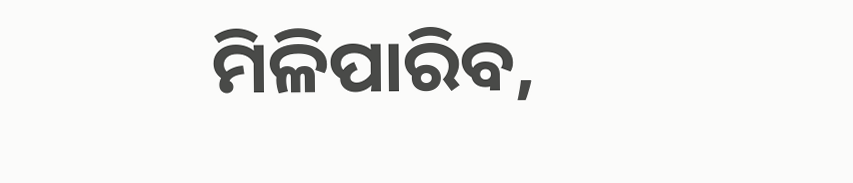ମିଳିପାରିବ,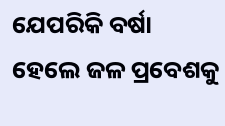ଯେପରିକି ବର୍ଷା ହେଲେ ଜଳ ପ୍ରବେଶକୁ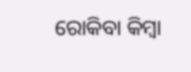ରୋକିବା କିମ୍ବା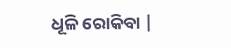ଧୂଳି ରୋକିବା |